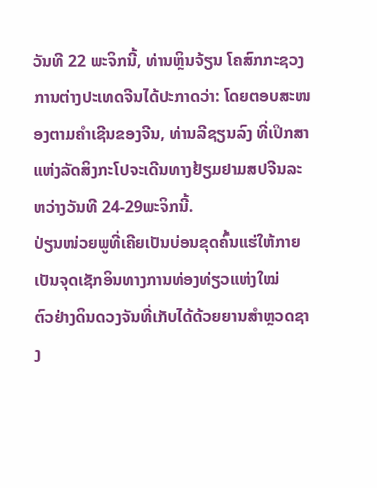ວັນທີ 22 ພະຈິກນີ້, ທ່ານຫຼິນຈ້ຽນ ໂຄສົກກະຊວງການຕ່າງປະເທດຈີນໄດ້ປະກາດວ່າ: ໂດຍຕອບສະໜອງຕາມຄຳເຊີນຂອງຈີນ, ທ່ານລີຊຽນລົງ ທີ່ເປິກສາແຫ່ງລັດສິງກະໂປຈະເດີນທາງຢ້ຽມຢາມສປຈີນລະຫວ່າງວັນທີ 24-29ພະຈິກນີ້.
ປ່ຽນໜ່ວຍພູທີ່ເຄີຍເປັນບ່ອນຂຸດຄົ້ນແຮ່ໃຫ້ກາຍເປັນຈຸດເຊັກອິນທາງການທ່ອງທ່ຽວແຫ່ງໃໝ່
ຕົວຢ່າງດິນດວງຈັນທີ່ເກັບໄດ້ດ້ວຍຍານສຳຫຼວດຊາງ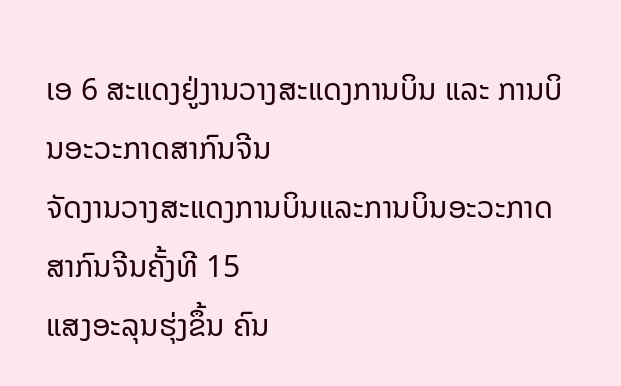ເອ 6 ສະແດງຢູ່ງານວາງສະແດງການບິນ ແລະ ການບິນອະວະກາດສາກົນຈີນ
ຈັດງານວາງສະແດງການບິນແລະການບິນອະວະກາດສາກົນຈີນຄັ້ງທີ 15
ແສງອະລຸນຮຸ່ງຂຶ້ນ ຄົນ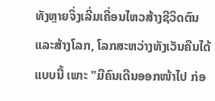ທັງຫຼາຍຈິ່ງເລີ່ມເຄື່ອນໄຫວສ້າງຊີວິດຕົນ ແລະສ້າງໂລກ, ໂລກສະຫວ່າງທັງເວັນຄືນໄດ້ແບບນີ້ ເພາະ "ມີຄົນເດີນອອກໜ້າໄປ ກ່ອ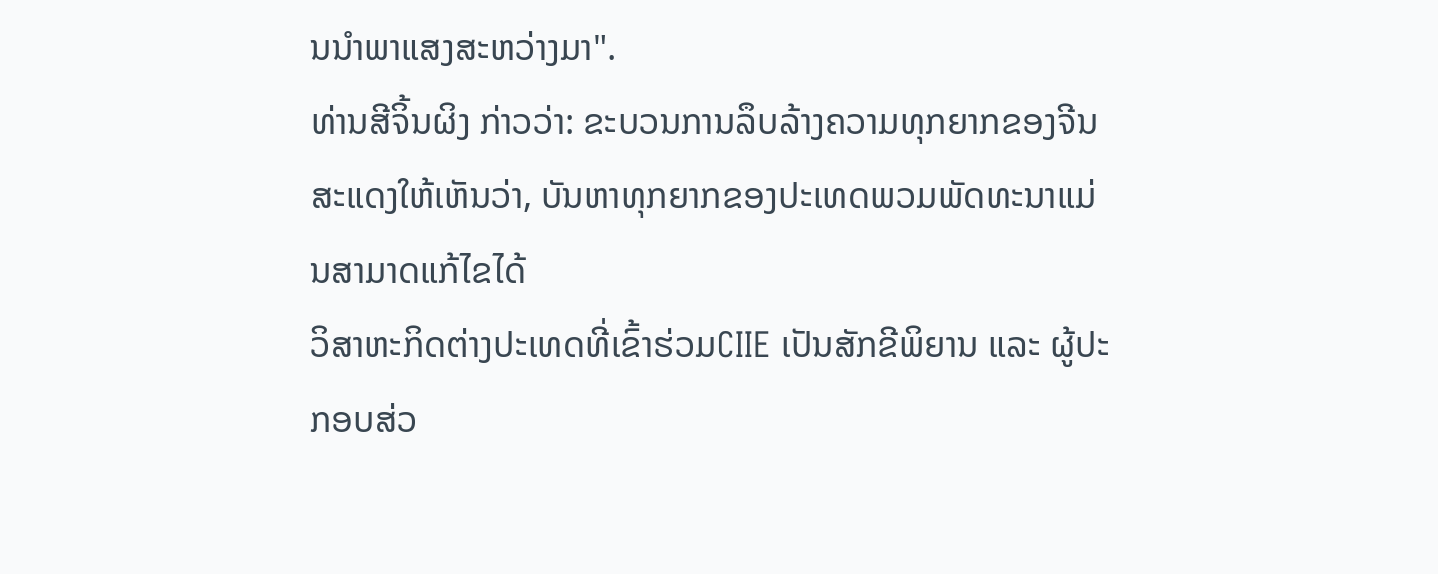ນນໍາພາແສງສະຫວ່າງມາ".
ທ່ານສີຈິ້ນຜິງ ກ່າວວ່າ: ຂະບວນການລຶບລ້າງຄວາມທຸກຍາກຂອງຈີນສະແດງໃຫ້ເຫັນວ່າ, ບັນຫາທຸກຍາກຂອງປະເທດພວມພັດທະນາແມ່ນສາມາດແກ້ໄຂໄດ້
ວິສາຫະກິດຕ່າງປະເທດທີ່ເຂົ້າຮ່ວມCIIE ເປັນສັກຂີພິຍານ ແລະ ຜູ້ປະກອບສ່ວ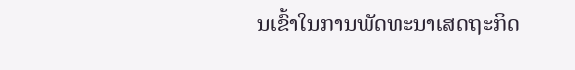ນເຂົ້າໃນການພັດທະນາເສດຖະກິດ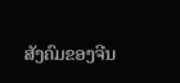ສັງຄົມຂອງຈີນ